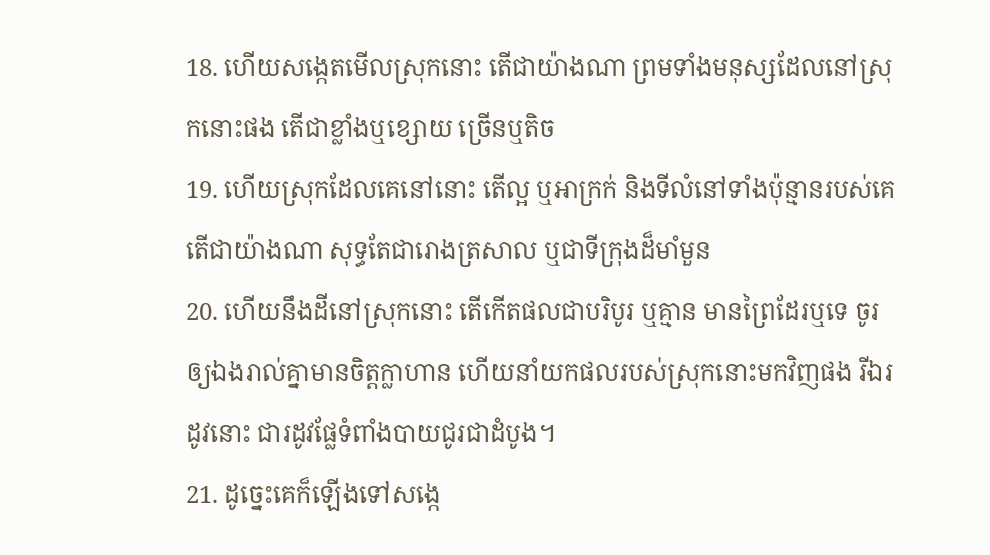18. ហើយសង្កេតមើលស្រុកនោះ តើជាយ៉ាងណា ព្រមទាំងមនុស្សដែលនៅស្រុកនោះផង តើជាខ្លាំងឬខ្សោយ ច្រើនឬតិច
19. ហើយស្រុកដែលគេនៅនោះ តើល្អ ឬអាក្រក់ និងទីលំនៅទាំងប៉ុន្មានរបស់គេ តើជាយ៉ាងណា សុទ្ធតែជារោងត្រសាល ឬជាទីក្រុងដ៏មាំមួន
20. ហើយនឹងដីនៅស្រុកនោះ តើកើតផលជាបរិបូរ ឬគ្មាន មានព្រៃដែរឬទេ ចូរឲ្យឯងរាល់គ្នាមានចិត្តក្លាហាន ហើយនាំយកផលរបស់ស្រុកនោះមកវិញផង រីឯរដូវនោះ ជារដូវផ្លែទំពាំងបាយជូរជាដំបូង។
21. ដូច្នេះគេក៏ឡើងទៅសង្កេ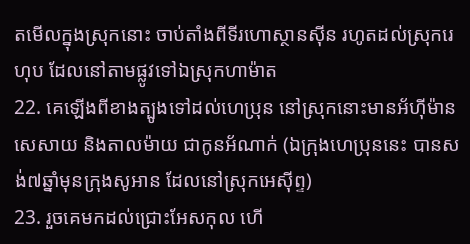តមើលក្នុងស្រុកនោះ ចាប់តាំងពីទីរហោស្ថានស៊ីន រហូតដល់ស្រុករេហុប ដែលនៅតាមផ្លូវទៅឯស្រុកហាម៉ាត
22. គេឡើងពីខាងត្បូងទៅដល់ហេប្រុន នៅស្រុកនោះមានអ័ហ៊ីម៉ាន សេសាយ និងតាលម៉ាយ ជាកូនអ័ណាក់ (ឯក្រុងហេប្រុននេះ បានសង់៧ឆ្នាំមុនក្រុងសូអាន ដែលនៅស្រុកអេស៊ីព្ទ)
23. រួចគេមកដល់ជ្រោះអែសកុល ហើ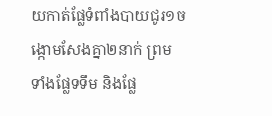យកាត់ផ្លែទំពាំងបាយជូរ១ចង្កោមសែងគ្នា២នាក់ ព្រមទាំងផ្លែទទឹម និងផ្លែ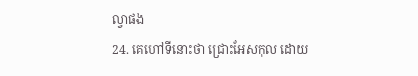ល្វាផង
24. គេហៅទីនោះថា ជ្រោះអែសកុល ដោយ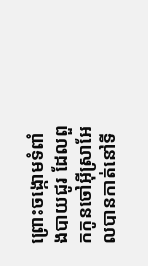ព្រោះចង្កោមទំពាំងបាយជូរ ដែលពួកកូនចៅអ៊ីស្រាអែលបានកាត់នៅទី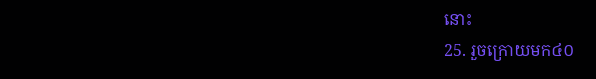នោះ
25. រួចក្រោយមក៤០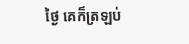ថ្ងៃ គេក៏ត្រឡប់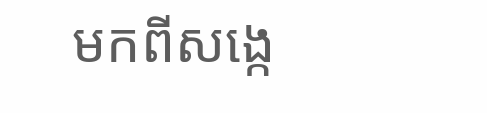មកពីសង្កេ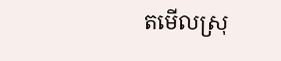តមើលស្រុ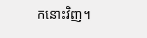កនោះវិញ។